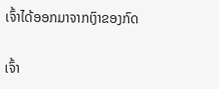ເຈົ້າໄດ້ອອກມາຈາກເງົາຂອງກົດ

ເຈົ້າ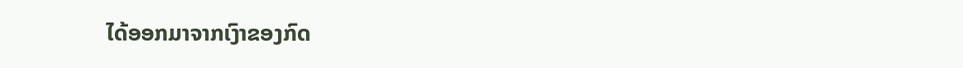ໄດ້ອອກມາຈາກເງົາຂອງກົດ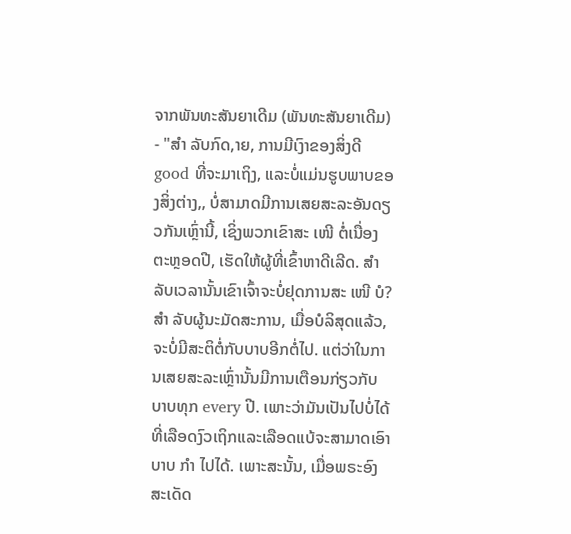ຈາກພັນທະສັນຍາເດີມ (ພັນທະສັນຍາເດີມ) - "ສຳ ລັບກົດ,າຍ, ການມີເງົາຂອງສິ່ງດີ good ທີ່ຈະມາເຖິງ, ແລະບໍ່ແມ່ນຮູບພາບຂອງສິ່ງຕ່າງ,, ບໍ່ສາມາດມີການເສຍສະລະອັນດຽວກັນເຫຼົ່ານີ້, ເຊິ່ງພວກເຂົາສະ ເໜີ ຕໍ່ເນື່ອງຕະຫຼອດປີ, ເຮັດໃຫ້ຜູ້ທີ່ເຂົ້າຫາດີເລີດ. ສໍາລັບເວລານັ້ນເຂົາເຈົ້າຈະບໍ່ຢຸດການສະ ເໜີ ບໍ? ສຳ ລັບຜູ້ນະມັດສະການ, ເມື່ອບໍລິສຸດແລ້ວ, ຈະບໍ່ມີສະຕິຕໍ່ກັບບາບອີກຕໍ່ໄປ. ແຕ່ວ່າໃນການເສຍສະລະເຫຼົ່ານັ້ນມີການເຕືອນກ່ຽວກັບບາບທຸກ every ປີ. ເພາະວ່າມັນເປັນໄປບໍ່ໄດ້ທີ່ເລືອດງົວເຖິກແລະເລືອດແບ້ຈະສາມາດເອົາບາບ ກຳ ໄປໄດ້. ເພາະສະນັ້ນ, ເມື່ອພຣະອົງສະເດັດ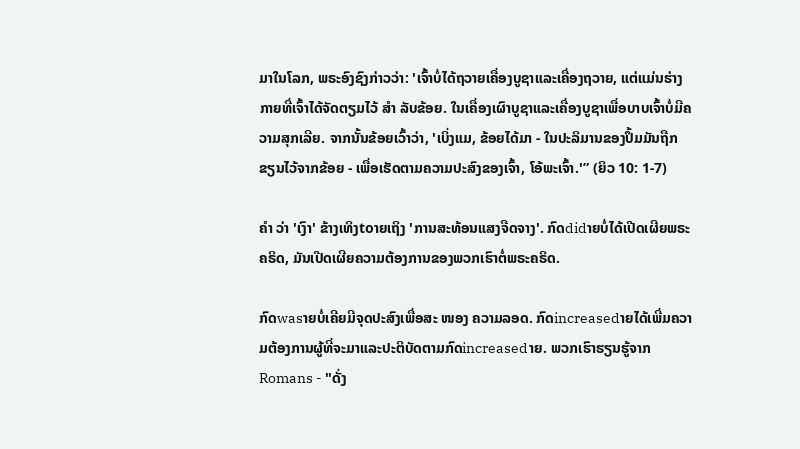ມາໃນໂລກ, ພຣະອົງຊົງກ່າວວ່າ: 'ເຈົ້າບໍ່ໄດ້ຖວາຍເຄື່ອງບູຊາແລະເຄື່ອງຖວາຍ, ແຕ່ແມ່ນຮ່າງກາຍທີ່ເຈົ້າໄດ້ຈັດຕຽມໄວ້ ສຳ ລັບຂ້ອຍ. ໃນເຄື່ອງເຜົາບູຊາແລະເຄື່ອງບູຊາເພື່ອບາບເຈົ້າບໍ່ມີຄວາມສຸກເລີຍ. ຈາກນັ້ນຂ້ອຍເວົ້າວ່າ, 'ເບິ່ງແມ, ຂ້ອຍໄດ້ມາ - ໃນປະລິມານຂອງປຶ້ມມັນຖືກຂຽນໄວ້ຈາກຂ້ອຍ - ເພື່ອເຮັດຕາມຄວາມປະສົງຂອງເຈົ້າ, ໂອ້ພະເຈົ້າ.'” (ຍິວ 10: 1-7)

ຄຳ ວ່າ 'ເງົາ' ຂ້າງເທິງtoາຍເຖິງ 'ການສະທ້ອນແສງຈືດຈາງ'. ກົດdidາຍບໍ່ໄດ້ເປີດເຜີຍພຣະຄຣິດ, ມັນເປີດເຜີຍຄວາມຕ້ອງການຂອງພວກເຮົາຕໍ່ພຣະຄຣິດ.

ກົດwasາຍບໍ່ເຄີຍມີຈຸດປະສົງເພື່ອສະ ໜອງ ຄວາມລອດ. ກົດincreasedາຍໄດ້ເພີ່ມຄວາມຕ້ອງການຜູ້ທີ່ຈະມາແລະປະຕິບັດຕາມກົດincreasedາຍ. ພວກເຮົາຮຽນຮູ້ຈາກ Romans - "ດັ່ງ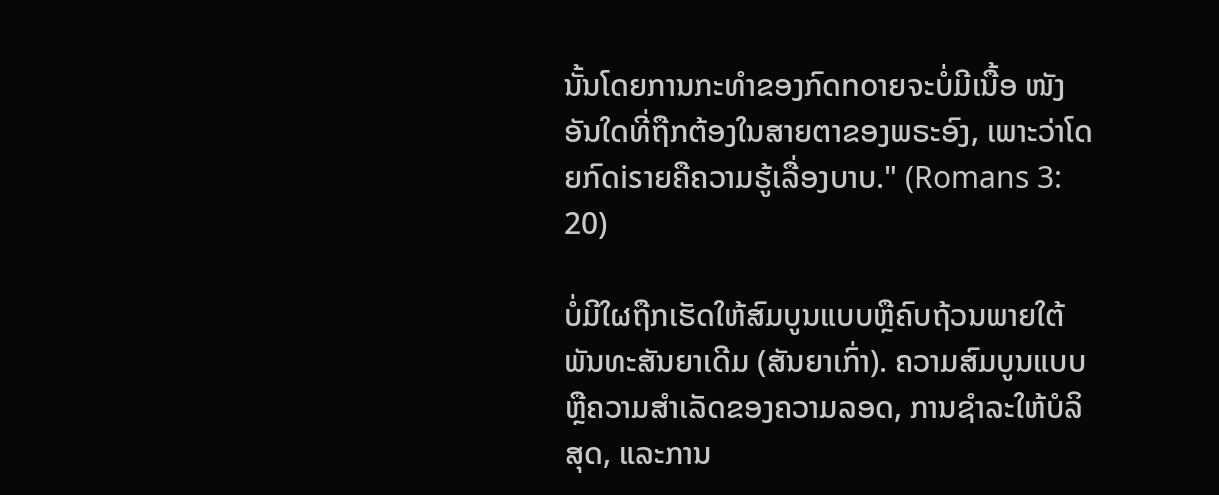ນັ້ນໂດຍການກະທໍາຂອງກົດnoາຍຈະບໍ່ມີເນື້ອ ໜັງ ອັນໃດທີ່ຖືກຕ້ອງໃນສາຍຕາຂອງພຣະອົງ, ເພາະວ່າໂດຍກົດisາຍຄືຄວາມຮູ້ເລື່ອງບາບ." (Romans 3: 20)

ບໍ່ມີໃຜຖືກເຮັດໃຫ້ສົມບູນແບບຫຼືຄົບຖ້ວນພາຍໃຕ້ພັນທະສັນຍາເດີມ (ສັນຍາເກົ່າ). ຄວາມສົມບູນແບບຫຼືຄວາມສໍາເລັດຂອງຄວາມລອດ, ການຊໍາລະໃຫ້ບໍລິສຸດ, ແລະການ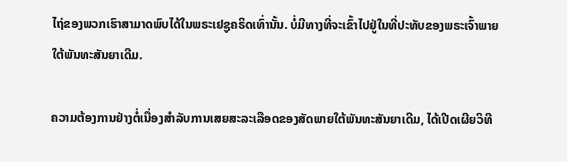ໄຖ່ຂອງພວກເຮົາສາມາດພົບໄດ້ໃນພຣະເຢຊູຄຣິດເທົ່ານັ້ນ. ບໍ່ມີທາງທີ່ຈະເຂົ້າໄປຢູ່ໃນທີ່ປະທັບຂອງພຣະເຈົ້າພາຍໃຕ້ພັນທະສັນຍາເດີມ.

ຄວາມຕ້ອງການຢ່າງຕໍ່ເນື່ອງສໍາລັບການເສຍສະລະເລືອດຂອງສັດພາຍໃຕ້ພັນທະສັນຍາເດີມ, ໄດ້ເປີດເຜີຍວິທີ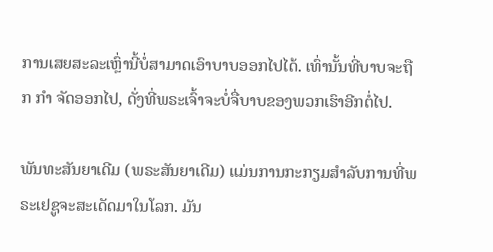ການເສຍສະລະເຫຼົ່ານີ້ບໍ່ສາມາດເອົາບາບອອກໄປໄດ້. ເທົ່ານັ້ນທີ່ບາບຈະຖືກ ກຳ ຈັດອອກໄປ, ດັ່ງທີ່ພຣະເຈົ້າຈະບໍ່ຈື່ບາບຂອງພວກເຮົາອີກຕໍ່ໄປ.

ພັນທະສັນຍາເດີມ (ພຣະສັນຍາເດີມ) ແມ່ນການກະກຽມສໍາລັບການທີ່ພຣະເຢຊູຈະສະເດັດມາໃນໂລກ. ມັນ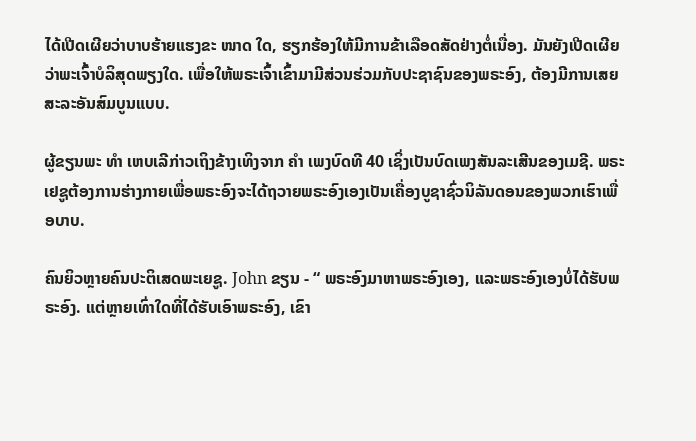ໄດ້ເປີດເຜີຍວ່າບາບຮ້າຍແຮງຂະ ໜາດ ໃດ, ຮຽກຮ້ອງໃຫ້ມີການຂ້າເລືອດສັດຢ່າງຕໍ່ເນື່ອງ. ມັນຍັງເປີດເຜີຍວ່າພະເຈົ້າບໍລິສຸດພຽງໃດ. ເພື່ອໃຫ້ພຣະເຈົ້າເຂົ້າມາມີສ່ວນຮ່ວມກັບປະຊາຊົນຂອງພຣະອົງ, ຕ້ອງມີການເສຍສະລະອັນສົມບູນແບບ.

ຜູ້ຂຽນພະ ທຳ ເຫບເລີກ່າວເຖິງຂ້າງເທິງຈາກ ຄຳ ເພງບົດທີ 40 ເຊິ່ງເປັນບົດເພງສັນລະເສີນຂອງເມຊີ. ພຣະເຢຊູຕ້ອງການຮ່າງກາຍເພື່ອພຣະອົງຈະໄດ້ຖວາຍພຣະອົງເອງເປັນເຄື່ອງບູຊາຊົ່ວນິລັນດອນຂອງພວກເຮົາເພື່ອບາບ.

ຄົນຍິວຫຼາຍຄົນປະຕິເສດພະເຍຊູ. John ຂຽນ - “ ພຣະອົງມາຫາພຣະອົງເອງ, ແລະພຣະອົງເອງບໍ່ໄດ້ຮັບພຣະອົງ. ແຕ່ຫຼາຍເທົ່າໃດທີ່ໄດ້ຮັບເອົາພຣະອົງ, ເຂົາ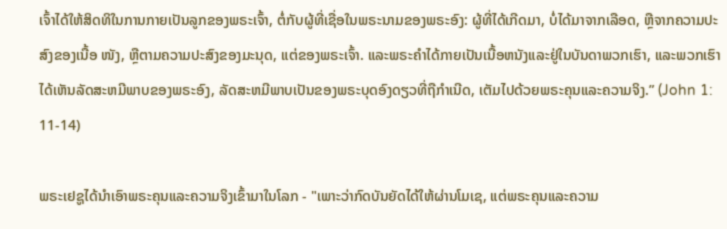ເຈົ້າໄດ້ໃຫ້ສິດທິໃນການກາຍເປັນລູກຂອງພຣະເຈົ້າ, ຕໍ່ກັບຜູ້ທີ່ເຊື່ອໃນພຣະນາມຂອງພຣະອົງ: ຜູ້ທີ່ໄດ້ເກີດມາ, ບໍ່ໄດ້ມາຈາກເລືອດ, ຫຼືຈາກຄວາມປະສົງຂອງເນື້ອ ໜັງ, ຫຼືຕາມຄວາມປະສົງຂອງມະນຸດ, ແຕ່ຂອງພຣະເຈົ້າ. ແລະພຣະຄໍາໄດ້ກາຍເປັນເນື້ອຫນັງແລະຢູ່ໃນບັນດາພວກເຮົາ, ແລະພວກເຮົາໄດ້ເຫັນລັດສະຫມີພາບຂອງພຣະອົງ, ລັດສະຫມີພາບເປັນຂອງພຣະບຸດອົງດຽວທີ່ຖືກໍາເນີດ, ເຕັມໄປດ້ວຍພຣະຄຸນແລະຄວາມຈິງ.” (John 1: 11-14)

ພຣະເຢຊູໄດ້ນໍາເອົາພຣະຄຸນແລະຄວາມຈິງເຂົ້າມາໃນໂລກ - "ເພາະວ່າກົດບັນຍັດໄດ້ໃຫ້ຜ່ານໂມເຊ, ແຕ່ພຣະຄຸນແລະຄວາມ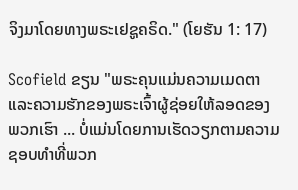ຈິງມາໂດຍທາງພຣະເຢຊູຄຣິດ." (ໂຍຮັນ 1: 17)

Scofield ຂຽນ "ພຣະຄຸນແມ່ນຄວາມເມດຕາແລະຄວາມຮັກຂອງພຣະເຈົ້າຜູ້ຊ່ອຍໃຫ້ລອດຂອງພວກເຮົາ ... ບໍ່ແມ່ນໂດຍການເຮັດວຽກຕາມຄວາມຊອບທໍາທີ່ພວກ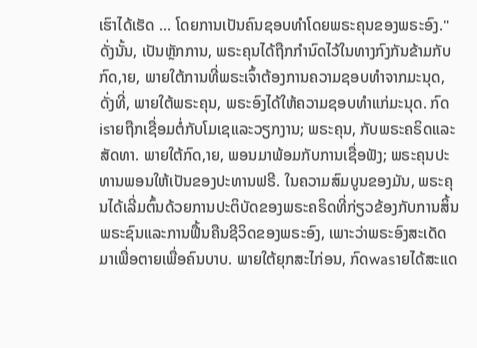ເຮົາໄດ້ເຮັດ ... ໂດຍການເປັນຄົນຊອບທໍາໂດຍພຣະຄຸນຂອງພຣະອົງ." ດັ່ງນັ້ນ, ເປັນຫຼັກການ, ພຣະຄຸນໄດ້ຖືກກໍານົດໄວ້ໃນທາງກົງກັນຂ້າມກັບກົດ,າຍ, ພາຍໃຕ້ການທີ່ພຣະເຈົ້າຕ້ອງການຄວາມຊອບທໍາຈາກມະນຸດ, ດັ່ງທີ່, ພາຍໃຕ້ພຣະຄຸນ, ພຣະອົງໄດ້ໃຫ້ຄວາມຊອບທໍາແກ່ມະນຸດ. ກົດisາຍຖືກເຊື່ອມຕໍ່ກັບໂມເຊແລະວຽກງານ; ພຣະຄຸນ, ກັບພຣະຄຣິດແລະສັດທາ. ພາຍໃຕ້ກົດ,າຍ, ພອນມາພ້ອມກັບການເຊື່ອຟັງ; ພຣະຄຸນປະທານພອນໃຫ້ເປັນຂອງປະທານຟຣີ. ໃນຄວາມສົມບູນຂອງມັນ, ພຣະຄຸນໄດ້ເລີ່ມຕົ້ນດ້ວຍການປະຕິບັດຂອງພຣະຄຣິດທີ່ກ່ຽວຂ້ອງກັບການສິ້ນພຣະຊົນແລະການຟື້ນຄືນຊີວິດຂອງພຣະອົງ, ເພາະວ່າພຣະອົງສະເດັດມາເພື່ອຕາຍເພື່ອຄົນບາບ. ພາຍໃຕ້ຍຸກສະໄກ່ອນ, ກົດwasາຍໄດ້ສະແດ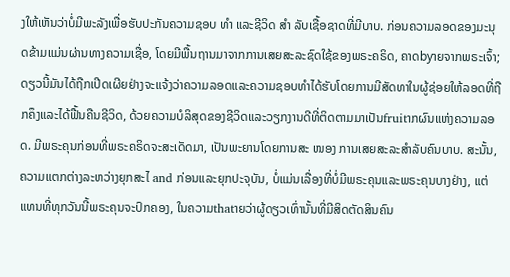ງໃຫ້ເຫັນວ່າບໍ່ມີພະລັງເພື່ອຮັບປະກັນຄວາມຊອບ ທຳ ແລະຊີວິດ ສຳ ລັບເຊື້ອຊາດທີ່ມີບາບ. ກ່ອນຄວາມລອດຂອງມະນຸດຂ້າມແມ່ນຜ່ານທາງຄວາມເຊື່ອ, ໂດຍມີພື້ນຖານມາຈາກການເສຍສະລະຊົດໃຊ້ຂອງພຣະຄຣິດ, ຄາດbyາຍຈາກພຣະເຈົ້າ; ດຽວນີ້ມັນໄດ້ຖືກເປີດເຜີຍຢ່າງຈະແຈ້ງວ່າຄວາມລອດແລະຄວາມຊອບທໍາໄດ້ຮັບໂດຍການມີສັດທາໃນຜູ້ຊ່ອຍໃຫ້ລອດທີ່ຖືກຄຶງແລະໄດ້ຟື້ນຄືນຊີວິດ, ດ້ວຍຄວາມບໍລິສຸດຂອງຊີວິດແລະວຽກງານດີທີ່ຕິດຕາມມາເປັນfruitາກຜົນແຫ່ງຄວາມລອດ. ມີພຣະຄຸນກ່ອນທີ່ພຣະຄຣິດຈະສະເດັດມາ, ເປັນພະຍານໂດຍການສະ ໜອງ ການເສຍສະລະສໍາລັບຄົນບາບ. ສະນັ້ນ, ຄວາມແຕກຕ່າງລະຫວ່າງຍຸກສະໄ and ກ່ອນແລະຍຸກປະຈຸບັນ, ບໍ່ແມ່ນເລື່ອງທີ່ບໍ່ມີພຣະຄຸນແລະພຣະຄຸນບາງຢ່າງ, ແຕ່ແທນທີ່ທຸກວັນນີ້ພຣະຄຸນຈະປົກຄອງ, ໃນຄວາມthatາຍວ່າຜູ້ດຽວເທົ່ານັ້ນທີ່ມີສິດຕັດສິນຄົນ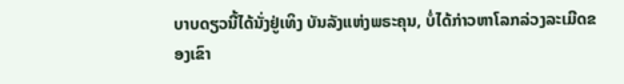ບາບດຽວນີ້ໄດ້ນັ່ງຢູ່ເທິງ ບັນລັງແຫ່ງພຣະຄຸນ, ບໍ່ໄດ້ກ່າວຫາໂລກລ່ວງລະເມີດຂອງເຂົາ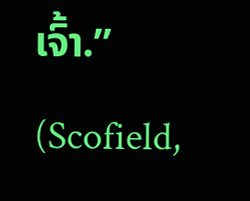ເຈົ້າ.” (Scofield,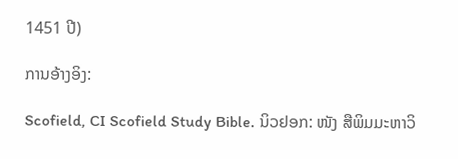1451 ປີ)

ການອ້າງອິງ:

Scofield, CI Scofield Study Bible. ນິວຢອກ: ໜັງ ສືພິມມະຫາວິ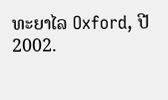ທະຍາໄລ Oxford, ປີ 2002.